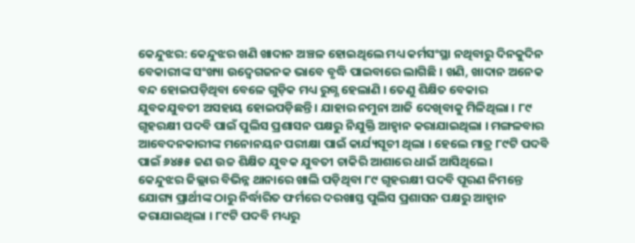କେନ୍ଦୁଝର: କେନ୍ଦୁଝର ଖଣି ଖାଦାନ ଅଞ୍ଚଳ ହୋଇଥିଲେ ମଧ୍ୟ କର୍ମସଂସ୍ଥା ନଥିବାରୁ ଦିନକୁଦିନ ବେକାରୀଙ୍କ ସଂଖ୍ୟା ଉଦ୍ବେଗଜନକ ଭାବେ ବୃଦ୍ଧି ପାଇବାରେ ଲାଗିଛି । ଖଣି, ଖାଦାନ ଅନେକ ବନ୍ଦ ହୋଇପଡ଼ିଥିବା ବେଳେ ଗୁଡ଼ିକ ମଧ୍ୟ ରୁଗ୍ଣ ହେଲାଣି । ତେଣୁ ଶିକ୍ଷିତ ବେକାର ଯୁବକଯୁବତୀ ଅସହାୟ ହୋଇପଡ଼ିଛନ୍ତି । ଯାହାର ନମୁନା ଆଜି ଦେଖିବାକୁ ମିଳିଥିଲା । ୮୯ ଗୃହରକ୍ଷୀ ପଦବି ପାଇଁ ପୁଲିସ ପ୍ରଶାସନ ପକ୍ଷରୁ ନିଯୁକ୍ତି ଆହ୍ୱାନ କରାଯାଇଥିଲା । ମଙ୍ଗଳବାର ଆବେଦନକାରୀଙ୍କ ମନୋନୟନ ପରୀକ୍ଷା ପାଇଁ କାର୍ଯ୍ୟସୂଚୀ ଥିଲା । ହେଲେ ମାତ୍ର ୮୯ଟି ପଦବି ପାଇଁ ୬୪୫୫ ଜଣ ଉଚ୍ଚ ଶିକ୍ଷିତ ଯୁବକ ଯୁବତୀ ଚାକିରି ଆଶାରେ ଧାଇଁ ଆସିଥିଲେ ।
କେନ୍ଦୁଝର ଜିଲ୍ଲାର ବିଭିନ୍ନ ଥାନାରେ ଖାଲି ପଡ଼ିଥିବା ୮୯ ଗୃହରକ୍ଷୀ ପଦବି ପୂରଣ ନିମନ୍ତେ ଯୋଗ୍ୟ ପ୍ରାର୍ଥୀଙ୍କ ଠାରୁ ନିର୍ଦ୍ଧାରିତ ଫର୍ମରେ ଦରଖାସ୍ତ ପୁଲିସ ପ୍ରଶାସନ ପକ୍ଷରୁ ଆହ୍ୱାନ କରାଯାଇଥିଲା । ୮୯ଟି ପଦବି ମଧ୍ୟରୁ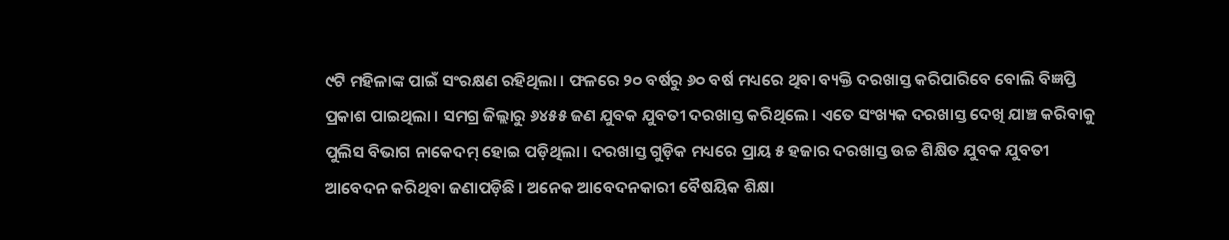୯ଟି ମହିଳାଙ୍କ ପାଇଁ ସଂରକ୍ଷଣ ରହିଥିଲା । ଫଳରେ ୨୦ ବର୍ଷରୁ ୬୦ ବର୍ଷ ମଧ୍ୟରେ ଥିବା ବ୍ୟକ୍ତି ଦରଖାସ୍ତ କରିପାରିବେ ବୋଲି ବିଜ୍ଞପ୍ତି ପ୍ରକାଶ ପାଇଥିଲା । ସମଗ୍ର ଜିଲ୍ଲାରୁ ୬୪୫୫ ଜଣ ଯୁବକ ଯୁବତୀ ଦରଖାସ୍ତ କରିଥିଲେ । ଏତେ ସଂଖ୍ୟକ ଦରଖାସ୍ତ ଦେଖି ଯାଞ୍ଚ କରିବାକୁ ପୁଲିସ ବିଭାଗ ନାକେଦମ୍ ହୋଇ ପଡ଼ିଥିଲା । ଦରଖାସ୍ତ ଗୁଡ଼ିକ ମଧ୍ୟରେ ପ୍ରାୟ ୫ ହଜାର ଦରଖାସ୍ତ ଉଚ୍ଚ ଶିକ୍ଷିତ ଯୁବକ ଯୁବତୀ ଆବେଦନ କରିଥିବା ଜଣାପଡ଼ିଛି । ଅନେକ ଆବେଦନକାରୀ ବୈଷୟିକ ଶିକ୍ଷା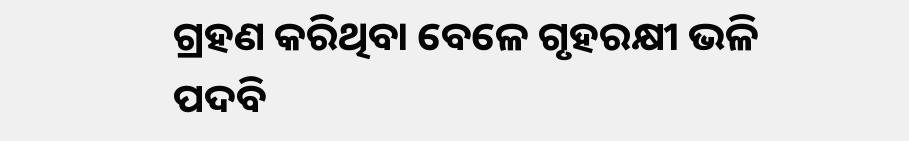ଗ୍ରହଣ କରିଥିବା ବେଳେ ଗୃହରକ୍ଷୀ ଭଳି ପଦବି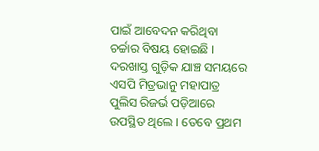ପାଇଁ ଆବେଦନ କରିଥିବା ଚର୍ଚ୍ଚାର ବିଷୟ ହୋଇଛି । ଦରଖାସ୍ତ ଗୁଡ଼ିକ ଯାଞ୍ଚ ସମୟରେ ଏସପି ମିତ୍ରଭାନୁ ମହାପାତ୍ର ପୁଲିସ ରିଜର୍ଭ ପଡ଼ିଆରେ ଉପସ୍ଥିତ ଥିଲେ । ତେବେ ପ୍ରଥମ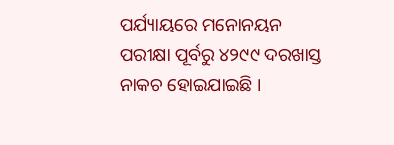ପର୍ଯ୍ୟାୟରେ ମନୋନୟନ ପରୀକ୍ଷା ପୂର୍ବରୁ ୪୨୯୯ ଦରଖାସ୍ତ ନାକଚ ହୋଇଯାଇଛି ।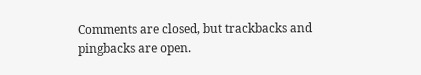Comments are closed, but trackbacks and pingbacks are open.